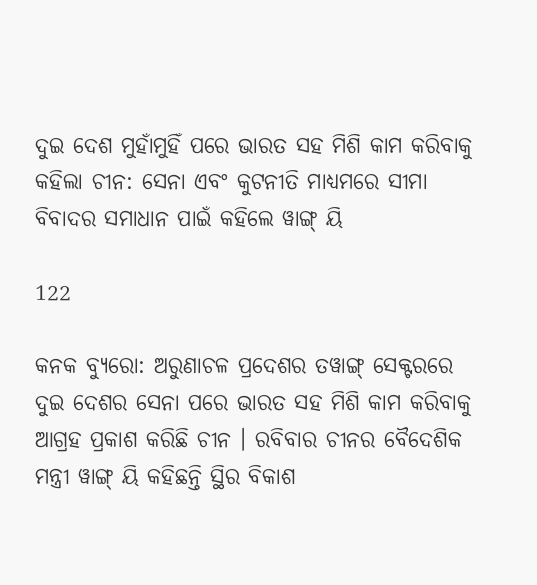ଦୁଇ ଦେଶ ମୁହାଁମୁହିଁ ପରେ ଭାରତ ସହ ମିଶି କାମ କରିବାକୁ କହିଲା ଚୀନ: ସେନା ଏବଂ କୁଟନୀତି ମାଧ୍ୟମରେ ସୀମା ବିବାଦର ସମାଧାନ ପାଇଁ କହିଲେ ୱାଙ୍ଗ୍ ୟି

122

କନକ ବ୍ୟୁରୋ: ଅରୁଣାଚଳ ପ୍ରଦେଶର ତୱାଙ୍ଗ୍ ସେକ୍ଟରରେ ଦୁଇ ଦେଶର ସେନା ପରେ ଭାରତ ସହ ମିଶି କାମ କରିବାକୁ ଆଗ୍ରହ ପ୍ରକାଶ କରିଛି ଚୀନ । ରବିବାର ଚୀନର ବୈଦେଶିକ ମନ୍ତ୍ରୀ ୱାଙ୍ଗ୍ ୟି କହିଛନ୍ତି ସ୍ଥିର ବିକାଶ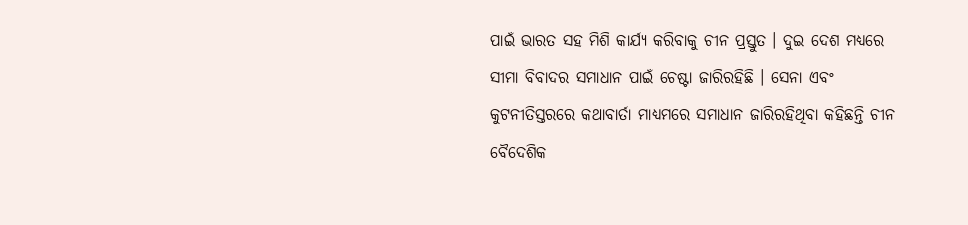ପାଇଁ ଭାରତ ସହ ମିଶି କାର୍ଯ୍ୟ କରିବାକୁ ଚୀନ ପ୍ରସ୍ତୁତ । ଦୁଇ ଦେଶ ମଧ୍ୟରେ ସୀମା ବିବାଦର ସମାଧାନ ପାଇଁ ଚେଷ୍ଟା ଜାରିରହିଛି । ସେନା ଏବଂ କୁଟନୀତିସ୍ତରରେ କଥାବାର୍ତା ମାଧ୍ୟମରେ ସମାଧାନ ଜାରିରହିଥିବା କହିଛନ୍ତି ଚୀନ ବୈଦେଶିକ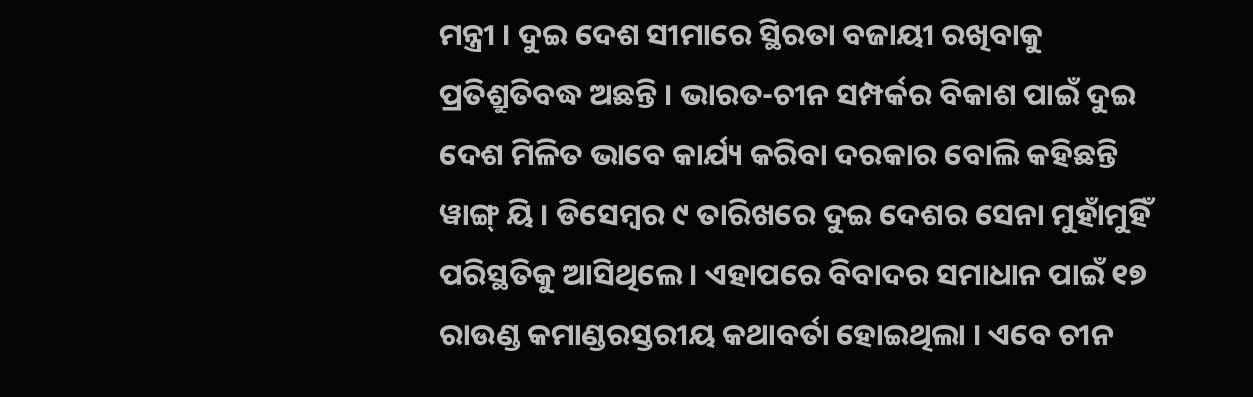ମନ୍ତ୍ରୀ । ଦୁଇ ଦେଶ ସୀମାରେ ସ୍ଥିରତା ବଜାୟୀ ରଖିବାକୁ ପ୍ରତିଶ୍ରୁତିବଦ୍ଧ ଅଛନ୍ତି । ଭାରତ-ଚୀନ ସମ୍ପର୍କର ବିକାଶ ପାଇଁ ଦୁଇ ଦେଶ ମିଳିତ ଭାବେ କାର୍ଯ୍ୟ କରିବା ଦରକାର ବୋଲି କହିଛନ୍ତି ୱାଙ୍ଗ୍ ୟି । ଡିସେମ୍ବର ୯ ତାରିଖରେ ଦୁଇ ଦେଶର ସେନା ମୁହାଁମୁହିଁ ପରିସ୍ଥତିକୁ ଆସିଥିଲେ । ଏହାପରେ ବିବାଦର ସମାଧାନ ପାଇଁ ୧୭ ରାଉଣ୍ଡ କମାଣ୍ଡରସ୍ତରୀୟ କଥାବର୍ତା ହୋଇଥିଲା । ଏବେ ଚୀନ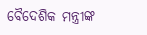ବୈଦେଶିକ ମନ୍ତ୍ରୀଙ୍କ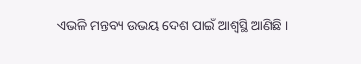ଏଭଳି ମନ୍ତବ୍ୟ ଉଭୟ ଦେଶ ପାଇଁ ଆଶ୍ୱସ୍ଥି ଆଣିଛି ।